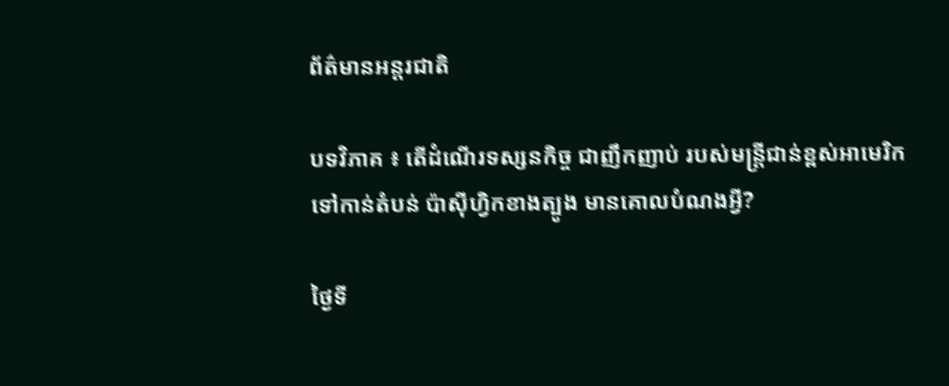ព័ត៌មានអន្តរជាតិ

បទវិភាគ ៖ តើដំណើរទស្សនកិច្ច ជាញឹកញាប់ របស់មន្ត្រីជាន់ខ្ពស់អាមេរិក ទៅកាន់តំបន់ ប៉ាស៊ីហ្វិកខាងត្បូង មានគោលបំណងអ្វី?

ថ្ងៃទី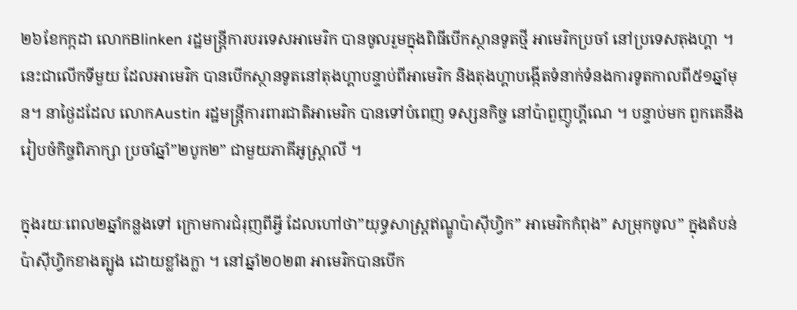២៦ខែកក្កដា លោកBlinken រដ្ឋមន្ត្រីការបរទេសអាមេរិក បានចូលរួមក្នុងពិធីបើកស្ថានទូតថ្មី អាមេរិកប្រចាំ នៅប្រទេសតុងហ្គា ។ នេះជាលើកទីមួយ ដែលអាមេរិក បានបើកស្ថានទូតនៅតុងហ្គាបន្ទាប់ពីអាមេរិក និងតុងហ្គាបង្កើតទំនាក់ទំនងការទូតកាលពី៥១ឆ្នាំមុន។ នាថ្ងៃដដែល លោកAustin រដ្ឋមន្ត្រីការពារជាតិអាមេរិក បានទៅបំពេញ ទស្សនកិច្ច នៅប៉ាពួញូហ្គីណេ ។ បន្ទាប់មក ពួកគេនឹងរៀបចំកិច្ចពិភាក្សា ប្រចាំឆ្នាំ”២បូក២” ជាមួយភាគីអូស្ត្រាលី ។

ក្នុងរយៈពេល២ឆ្នាំកន្លងទៅ ក្រោមការជំរុញពីអ្វី ដែលហៅថា”យុទ្ធសាស្ត្រឥណ្ឌូប៉ាស៊ីហ្វិក” អាមេរិកកំពុង” សម្រុកចូល” ក្នុងតំបន់ប៉ាស៊ីហ្វិកខាងត្បូង ដោយខ្លាំងក្លា ។ នៅឆ្នាំ២០២៣ អាមេរិកបានបើក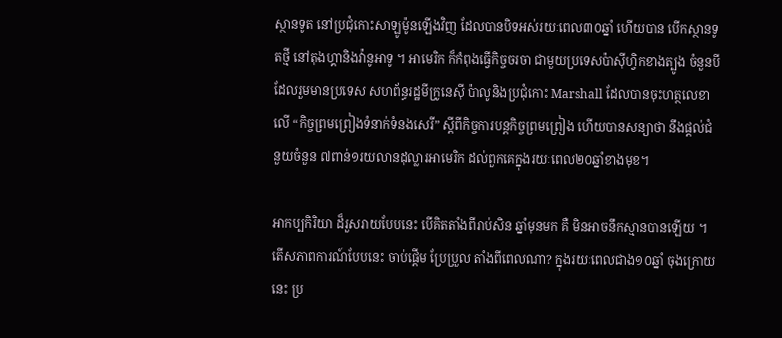ស្ថានទូត នៅប្រជុំកោះសាឡូម៉ូនឡើងវិញ ដែលបានបិទអស់រយៈពេល៣០ឆ្នាំ ហើយបាន បើកស្ថានទូតថ្មី នៅតុងហ្គានិងវ៉ានូអាទូ ។ អាមេរិក ក៏កំពុងធ្វើកិច្ចចរចា ជាមួយប្រទេសប៉ាស៊ីហ្វិកខាងត្បូង ចំនួនបី ដែលរួមមានប្រទេស សហព័ន្ធរដ្ឋមីក្រូនេស៊ី ប៉ាលូនិងប្រជុំកោះ Marshall ដែលបានចុះហត្ថលេខាលើ “កិច្ចព្រមព្រៀងទំនាក់ទំនងសេរី” ស្តីពីកិច្ចការបន្តកិច្ចព្រមព្រៀង ហើយបានសន្យាថា នឹងផ្តល់ជំនួយចំនួន ៧ពាន់១រយលានដុល្លារអាមេរិក ដល់ពួកគេក្នុងរយៈពេល២០ឆ្នាំខាងមុខ។

អាកប្បកិរិយា ដ៏រួសរាយបែបនេះ បើគិតតាំងពីរាប់សិន ឆ្នាំមុនមក គឺ មិនអាចនឹកស្មានបានឡើយ ។ តើសភាពការណ៍បែបនេះ ចាប់ផ្តើម ប្រែប្រួល តាំងពីពេលណា? ក្នុងរយៈពេលជាង១០ឆ្នាំ ចុងក្រោយនេះ ប្រ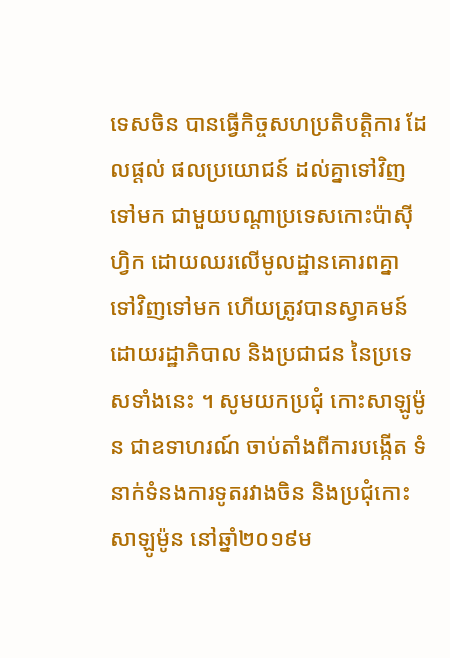ទេសចិន បានធ្វើកិច្ចសហប្រតិបត្តិការ ដែលផ្តល់ ផលប្រយោជន៍ ដល់គ្នាទៅវិញទៅមក ជាមួយបណ្តាប្រទេសកោះប៉ាស៊ីហ្វិក ដោយឈរលើមូលដ្ឋានគោរពគ្នា ទៅវិញទៅមក ហើយត្រូវបានស្វាគមន៍ ដោយរដ្ឋាភិបាល និងប្រជាជន នៃប្រទេសទាំងនេះ ។ សូមយកប្រជុំ កោះសាឡូម៉ូន ជាឧទាហរណ៍ ចាប់តាំងពីការបង្កើត ទំនាក់ទំនងការទូតរវាងចិន និងប្រជុំកោះសាឡូម៉ូន នៅឆ្នាំ២០១៩ម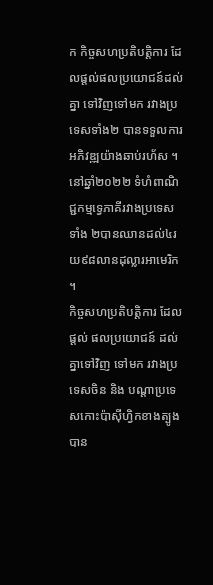ក កិច្ចសហប្រតិបត្តិការ ដែលផ្តល់ផលប្រយោជន៍ដល់គ្នា ទៅវិញទៅមក រវាងប្រទេសទាំង២ បានទទួលការអភិវឌ្ឍយ៉ាងឆាប់រហ័ស ។ នៅឆ្នាំ២០២២ ទំហំពាណិជ្ជកម្មទ្វេភាគីរវាងប្រទេសទាំង ២បានឈានដល់៤រយ៩៨លានដុល្លារអាមេរិក ។
កិច្ចសហប្រតិបត្តិការ ដែលផ្តល់ ផលប្រយោជន៍ ដល់គ្នាទៅវិញ ទៅមក រវាងប្រទេសចិន និង បណ្តាប្រទេសកោះប៉ាស៊ីហ្វិកខាងត្បូង បាន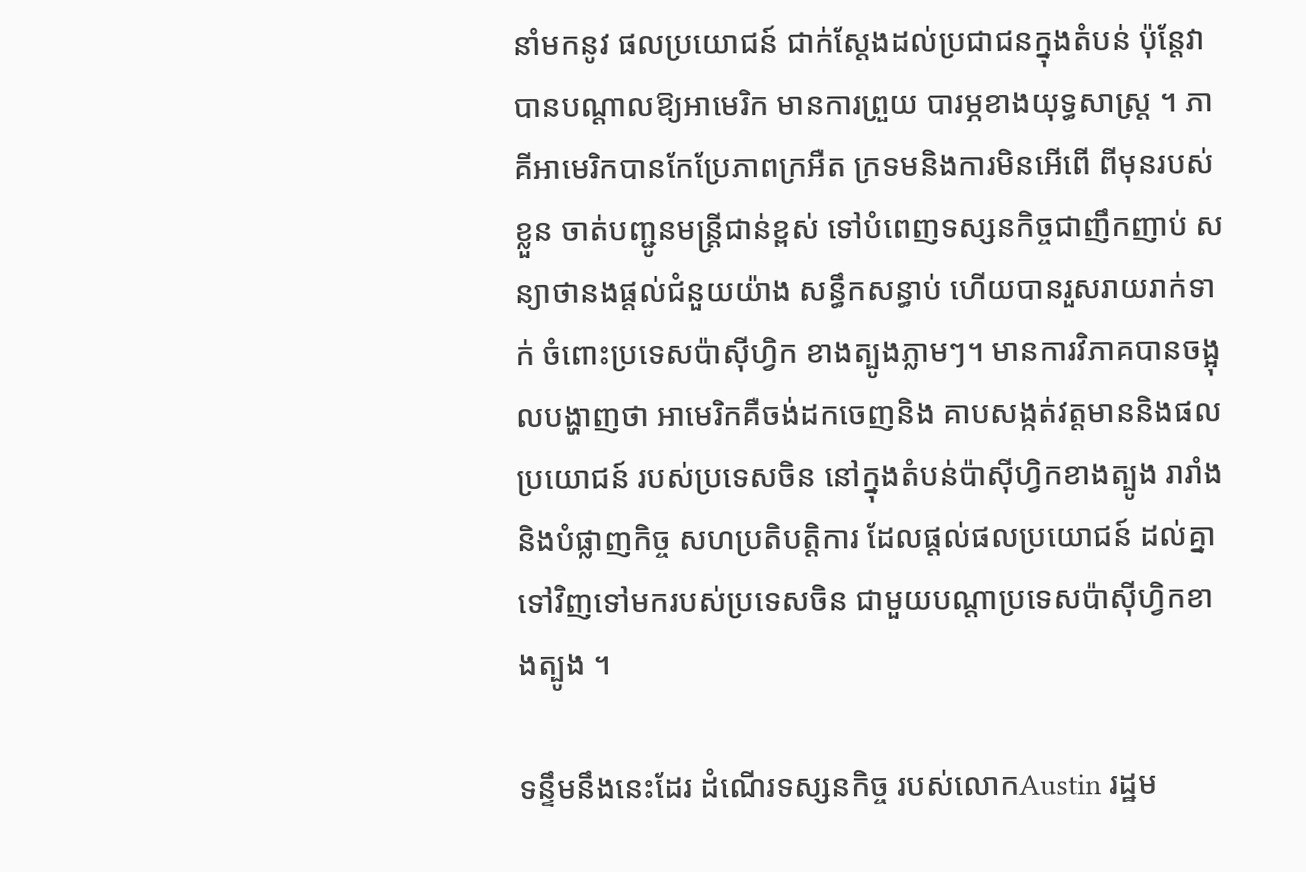នាំមកនូវ ផលប្រយោជន៍ ជាក់ស្តែងដល់ប្រជាជនក្នុងតំបន់ ប៉ុន្តែវាបានបណ្តាលឱ្យអាមេរិក មានការព្រួយ បារម្ភខាងយុទ្ធសាស្ត្រ ។ ភាគីអាមេរិកបានកែប្រែភាពក្រអឺត ក្រទមនិងការមិនអើពើ ពីមុនរបស់ខ្លួន ចាត់បញ្ជូនមន្ត្រីជាន់ខ្ពស់ ទៅបំពេញទស្សនកិច្ចជាញឹកញាប់ សន្យាថានងផ្តល់ជំនួយយ៉ាង សន្ធឹកសន្ធាប់ ហើយបានរួសរាយរាក់ទាក់ ចំពោះប្រទេសប៉ាស៊ីហ្វិក ខាងត្បូងភ្លាមៗ។ មានការវិភាគបានចង្អុលបង្ហាញថា អាមេរិកគឺចង់ដកចេញនិង គាបសង្កត់វត្តមាននិងផល ប្រយោជន៍ របស់ប្រទេសចិន នៅក្នុងតំបន់ប៉ាស៊ីហ្វិកខាងត្បូង រារាំងនិងបំផ្លាញកិច្ច សហប្រតិបត្តិការ ដែលផ្តល់ផលប្រយោជន៍ ដល់គ្នាទៅវិញទៅមករបស់ប្រទេសចិន ជាមួយបណ្តាប្រទេសប៉ាស៊ីហ្វិកខាងត្បូង ។

ទន្ទឹមនឹងនេះដែរ ដំណើរទស្សនកិច្ច របស់លោកAustin រដ្ឋម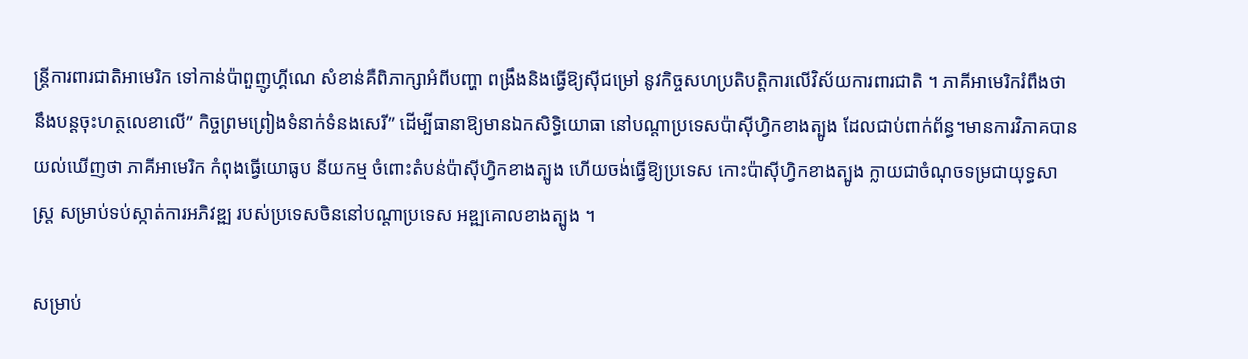ន្ត្រីការពារជាតិអាមេរិក ទៅកាន់ប៉ាពួញូហ្គីណេ សំខាន់គឺពិភាក្សាអំពីបញ្ហា ពង្រឹងនិងធ្វើឱ្យស៊ីជម្រៅ នូវកិច្ចសហប្រតិបត្តិការលើវិស័យការពារជាតិ ។ ភាគីអាមេរិករំពឹងថា នឹងបន្តចុះហត្ថលេខាលើ” កិច្ចព្រមព្រៀងទំនាក់ទំនងសេរី” ដើម្បីធានាឱ្យមានឯកសិទ្ធិយោធា នៅបណ្តាប្រទេសប៉ាស៊ីហ្វិកខាងត្បូង ដែលជាប់ពាក់ព័ន្ធ។មានការវិភាគបានយល់ឃើញថា ភាគីអាមេរិក កំពុងធ្វើយោធូប នីយកម្ម ចំពោះតំបន់ប៉ាស៊ីហ្វិកខាងត្បូង ហើយចង់ធ្វើឱ្យប្រទេស កោះប៉ាស៊ីហ្វិកខាងត្បូង ក្លាយជាចំណុចទម្រជាយុទ្ធសាស្ត្រ សម្រាប់ទប់ស្កាត់ការអភិវឌ្ឍ របស់ប្រទេសចិននៅបណ្ដាប្រទេស អឌ្ឍគោលខាងត្បូង ។

សម្រាប់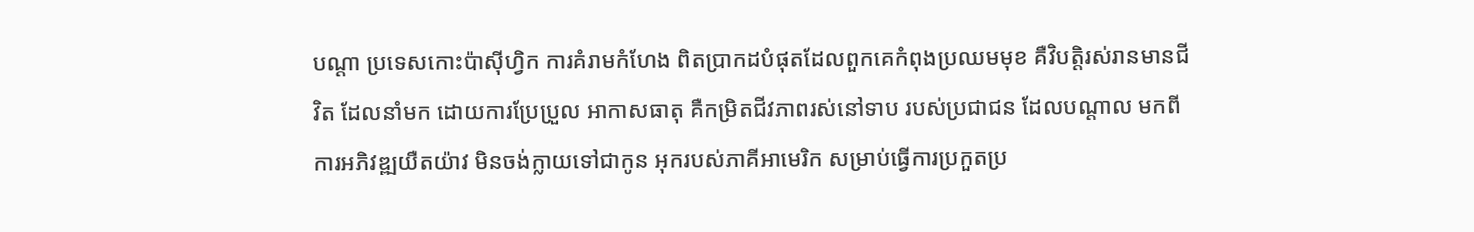បណ្តា ប្រទេសកោះប៉ាស៊ីហ្វិក ការគំរាមកំហែង ពិតប្រាកដបំផុតដែលពួកគេកំពុងប្រឈមមុខ គឺវិបត្តិរស់រានមានជីវិត ដែលនាំមក ដោយការប្រែប្រួល អាកាសធាតុ គឺកម្រិតជីវភាពរស់នៅទាប របស់ប្រជាជន ដែលបណ្តាល មកពីការអភិវឌ្ឍយឺតយ៉ាវ មិនចង់ក្លាយទៅជាកូន អុករបស់ភាគីអាមេរិក សម្រាប់ធ្វើការប្រកួតប្រ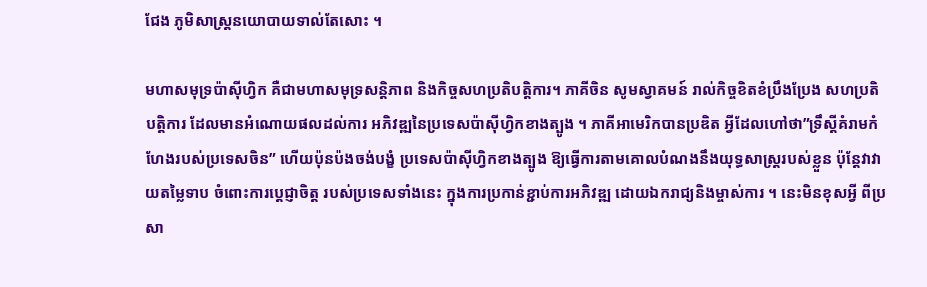ជែង ភូមិសាស្ត្រនយោបាយទាល់តែសោះ ។

មហាសមុទ្រប៉ាស៊ីហ្វិក គឺជាមហាសមុទ្រសន្តិភាព និងកិច្ចសហប្រតិបត្តិការ។ ភាគីចិន សូមស្វាគមន៍ រាល់កិច្ចខិតខំប្រឹងប្រែង សហប្រតិបត្តិការ ដែលមានអំណោយផលដល់ការ អភិវឌ្ឍនៃប្រទេសប៉ាស៊ីហ្វិកខាងត្បូង ។ ភាគីអាមេរិកបានប្រឌិត អ្វីដែលហៅថា”ទ្រឹស្ដីគំរាមកំហែងរបស់ប្រទេសចិន” ហើយប៉ុនប៉ងចង់បង្ខំ ប្រទេសប៉ាស៊ីហ្វិកខាងត្បូង ឱ្យធ្វើការតាមគោលបំណងនឹងយុទ្ធសាស្ត្ររបស់ខ្លួន ប៉ុន្តែវាវាយតម្លៃទាប ចំពោះការប្តេជ្ញាចិត្ត របស់ប្រទេសទាំងនេះ ក្នុងការប្រកាន់ខ្ជាប់ការអភិវឌ្ឍ ដោយឯករាជ្យនិងម្ចាស់ការ ។ នេះមិនខុសអ្វី ពីប្រសា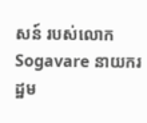សន៍ របស់លោកSogavare នាយករដ្ឋម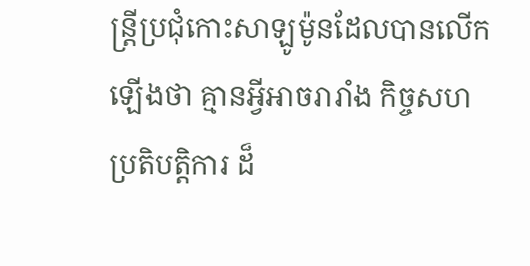ន្រ្តីប្រជុំកោះសាឡូម៉ូនដែលបានលើកឡើងថា គ្មានអ្វីអាចរារាំង កិច្ចសហប្រតិបត្តិការ ដ៏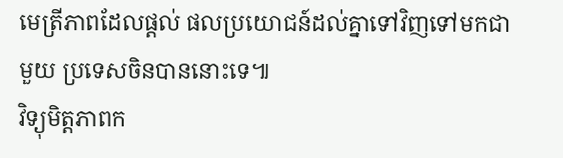មេត្រីភាពដែលផ្តល់ ផលប្រយោជន៍ដល់គ្នាទៅវិញទៅមកជាមួយ ប្រទេសចិនបាននោះទេ៕
វិទ្យុមិត្តភាពក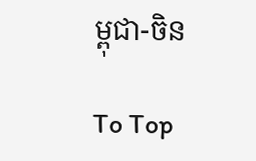ម្ពុជា-ចិន

To Top